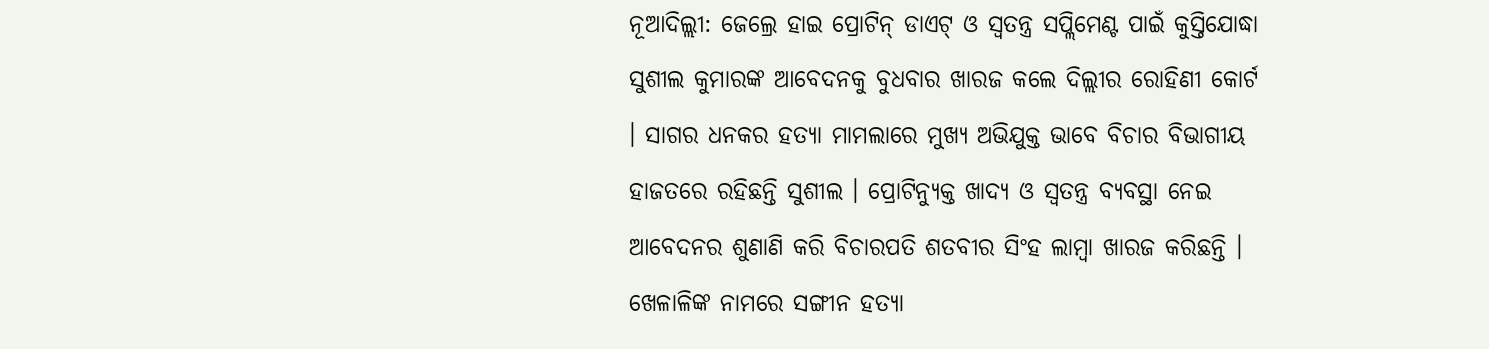ନୂଆଦିଲ୍ଲୀ: ଜେଲ୍ରେ ହାଇ ପ୍ରୋଟିନ୍ ଡାଏଟ୍ ଓ ସ୍ବତନ୍ତ୍ର ସପ୍ଲିମେଣ୍ଟ ପାଇଁ କୁସ୍ତିଯୋଦ୍ଧା ସୁଶୀଲ କୁମାରଙ୍କ ଆବେଦନକୁ ବୁଧବାର ଖାରଜ କଲେ ଦିଲ୍ଲୀର ରୋହିଣୀ କୋର୍ଟ । ସାଗର ଧନକର ହତ୍ୟା ମାମଲାରେ ମୁଖ୍ୟ ଅଭିଯୁକ୍ତ ଭାବେ ବିଚାର ବିଭାଗୀୟ ହାଜତରେ ରହିଛନ୍ତି ସୁଶୀଲ । ପ୍ରୋଟିନ୍ଯୁକ୍ତ ଖାଦ୍ୟ ଓ ସ୍ବତନ୍ତ୍ର ବ୍ୟବସ୍ଥା ନେଇ ଆବେଦନର ଶୁଣାଣି କରି ବିଚାରପତି ଶତବୀର ସିଂହ ଲାମ୍ବା ଖାରଜ କରିଛନ୍ତି । ଖେଳାଳିଙ୍କ ନାମରେ ସଙ୍ଗୀନ ହତ୍ୟା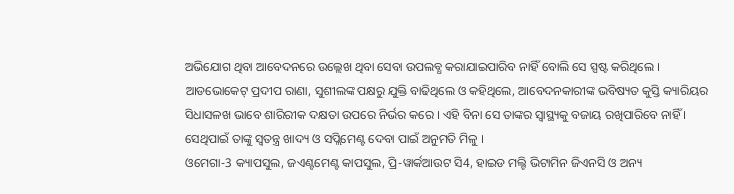ଅଭିଯୋଗ ଥିବା ଆବେଦନରେ ଉଲ୍ଲେଖ ଥିବା ସେବା ଉପଲବ୍ଧ କରାଯାଇପାରିବ ନାହିଁ ବୋଲି ସେ ସ୍ପଷ୍ଟ କରିଥିଲେ ।
ଆଡଭୋକେଟ୍ ପ୍ରଦୀପ ରାଣା, ସୁଶୀଲଙ୍କ ପକ୍ଷରୁ ଯୁକ୍ତି ବାଢିଥିଲେ ଓ କହିଥିଲେ, ଆବେଦନକାରୀଙ୍କ ଭବିଷ୍ୟତ କୁସ୍ତି କ୍ୟାରିୟର ସିଧାସଳଖ ଭାବେ ଶାରିରୀକ ଦକ୍ଷତା ଉପରେ ନିର୍ଭର କରେ । ଏହି ବିନା ସେ ତାଙ୍କର ସ୍ବାସ୍ଥ୍ୟକୁ ବଜାୟ ରଖିପାରିବେ ନାହିଁ । ସେଥିପାଇଁ ତାଙ୍କୁ ସ୍ବତନ୍ତ୍ର ଖାଦ୍ୟ ଓ ସପ୍ଲିମେଣ୍ଟ ଦେବା ପାଇଁ ଅନୁମତି ମିଳୁ ।
ଓମେଗା-3 କ୍ୟାପସୁଲ, ଜଏଣ୍ଟମେଣ୍ଟ କାପସୁଲ, ପ୍ରି-ୱାର୍କଆଉଟ ସି4, ହାଇଡ ମଲ୍ଟି ଭିଟାମିନ ଜିଏନସି ଓ ଅନ୍ୟ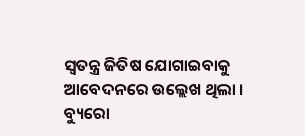ସ୍ବତନ୍ତ୍ର ଜିତିଷ ଯୋଗାଇବାକୁ ଆବେଦନରେ ଉଲ୍ଲେଖ ଥିଲା ।
ବ୍ୟୁରୋ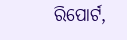ରିପୋର୍ଟ,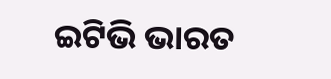ଇଟିଭି ଭାରତ